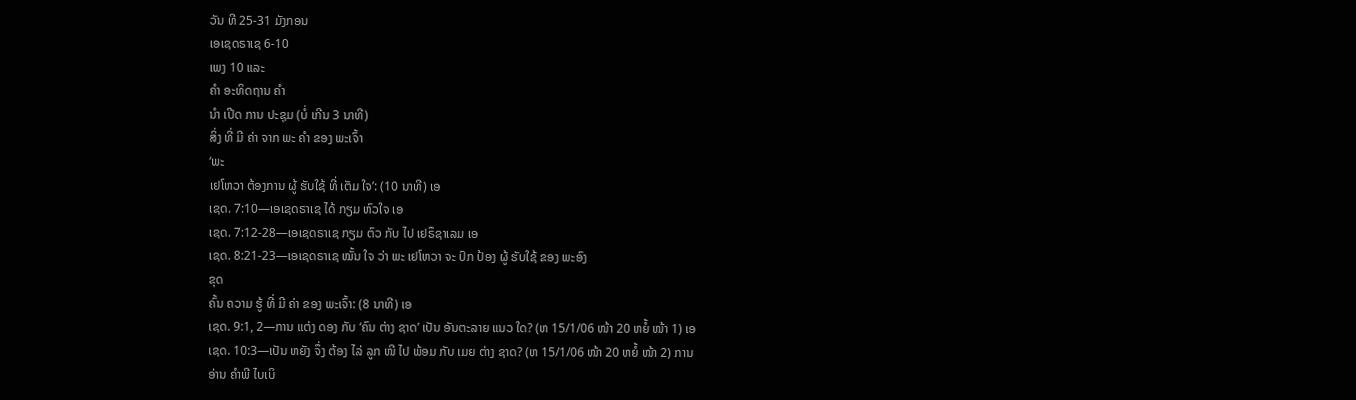ວັນ ທີ 25-31 ມັງກອນ
ເອເຊດຣາເຊ 6-10
ເພງ 10 ແລະ
ຄຳ ອະທິດຖານ ຄຳ
ນຳ ເປີດ ການ ປະຊຸມ (ບໍ່ ເກີນ 3 ນາທີ)
ສິ່ງ ທີ່ ມີ ຄ່າ ຈາກ ພະ ຄຳ ຂອງ ພະເຈົ້າ
‘ພະ
ເຢໂຫວາ ຕ້ອງການ ຜູ້ ຮັບໃຊ້ ທີ່ ເຕັມ ໃຈ’: (10 ນາທີ) ເອ
ເຊດ. 7:10—ເອເຊດຣາເຊ ໄດ້ ກຽມ ຫົວໃຈ ເອ
ເຊດ. 7:12-28—ເອເຊດຣາເຊ ກຽມ ຕົວ ກັບ ໄປ ເຢຣຶຊາເລມ ເອ
ເຊດ. 8:21-23—ເອເຊດຣາເຊ ໝັ້ນ ໃຈ ວ່າ ພະ ເຢໂຫວາ ຈະ ປົກ ປ້ອງ ຜູ້ ຮັບໃຊ້ ຂອງ ພະອົງ
ຂຸດ
ຄົ້ນ ຄວາມ ຮູ້ ທີ່ ມີ ຄ່າ ຂອງ ພະເຈົ້າ: (8 ນາທີ) ເອ
ເຊດ. 9:1, 2—ການ ແຕ່ງ ດອງ ກັບ ‘ຄົນ ຕ່າງ ຊາດ’ ເປັນ ອັນຕະລາຍ ແນວ ໃດ? (ຫ 15/1/06 ໜ້າ 20 ຫຍໍ້ ໜ້າ 1) ເອ
ເຊດ. 10:3—ເປັນ ຫຍັງ ຈຶ່ງ ຕ້ອງ ໄລ່ ລູກ ໜີ ໄປ ພ້ອມ ກັບ ເມຍ ຕ່າງ ຊາດ? (ຫ 15/1/06 ໜ້າ 20 ຫຍໍ້ ໜ້າ 2) ການ
ອ່ານ ຄຳພີ ໄບເບິ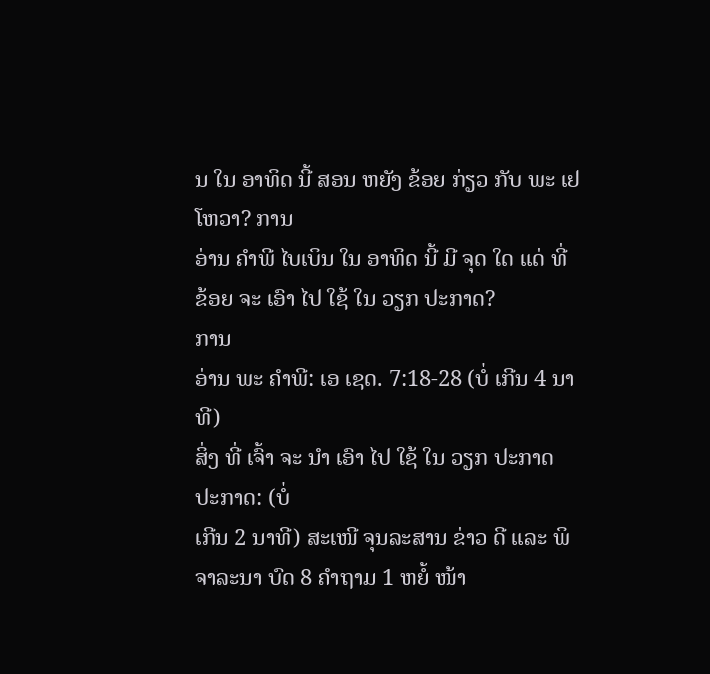ນ ໃນ ອາທິດ ນີ້ ສອນ ຫຍັງ ຂ້ອຍ ກ່ຽວ ກັບ ພະ ເຢໂຫວາ? ການ
ອ່ານ ຄຳພີ ໄບເບິນ ໃນ ອາທິດ ນີ້ ມີ ຈຸດ ໃດ ແດ່ ທີ່ ຂ້ອຍ ຈະ ເອົາ ໄປ ໃຊ້ ໃນ ວຽກ ປະກາດ?
ການ
ອ່ານ ພະ ຄຳພີ: ເອ ເຊດ. 7:18-28 (ບໍ່ ເກີນ 4 ນາທີ)
ສິ່ງ ທີ່ ເຈົ້າ ຈະ ນຳ ເອົາ ໄປ ໃຊ້ ໃນ ວຽກ ປະກາດ
ປະກາດ: (ບໍ່
ເກີນ 2 ນາທີ) ສະເໜີ ຈຸນລະສານ ຂ່າວ ດີ ແລະ ພິຈາລະນາ ບົດ 8 ຄຳຖາມ 1 ຫຍໍ້ ໜ້າ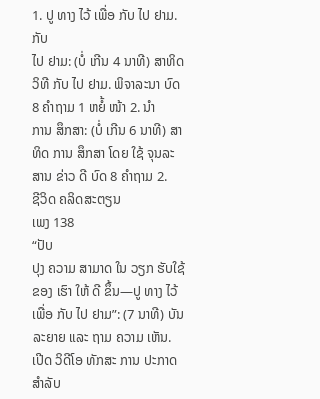1. ປູ ທາງ ໄວ້ ເພື່ອ ກັບ ໄປ ຢາມ. ກັບ
ໄປ ຢາມ: (ບໍ່ ເກີນ 4 ນາທີ) ສາທິດ ວິທີ ກັບ ໄປ ຢາມ. ພິຈາລະນາ ບົດ 8 ຄຳຖາມ 1 ຫຍໍ້ ໜ້າ 2. ນຳ
ການ ສຶກສາ: (ບໍ່ ເກີນ 6 ນາທີ) ສາທິດ ການ ສຶກສາ ໂດຍ ໃຊ້ ຈຸນລະສານ ຂ່າວ ດີ ບົດ 8 ຄຳຖາມ 2.
ຊີວິດ ຄລິດສະຕຽນ
ເພງ 138
“ປັບ
ປຸງ ຄວາມ ສາມາດ ໃນ ວຽກ ຮັບໃຊ້ ຂອງ ເຮົາ ໃຫ້ ດີ ຂຶ້ນ—ປູ ທາງ ໄວ້ ເພື່ອ ກັບ ໄປ ຢາມ”: (7 ນາທີ) ບັນລະຍາຍ ແລະ ຖາມ ຄວາມ ເຫັນ. ເປີດ ວິດີໂອ ທັກສະ ການ ປະກາດ ສຳລັບ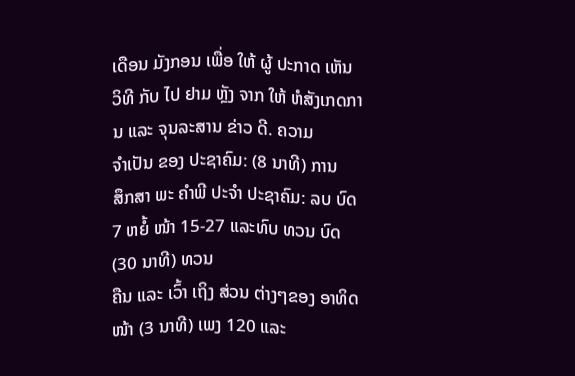ເດືອນ ມັງກອນ ເພື່ອ ໃຫ້ ຜູ້ ປະກາດ ເຫັນ ວິທີ ກັບ ໄປ ຢາມ ຫຼັງ ຈາກ ໃຫ້ ຫໍສັງເກດການ ແລະ ຈຸນລະສານ ຂ່າວ ດີ. ຄວາມ
ຈຳເປັນ ຂອງ ປະຊາຄົມ: (8 ນາທີ) ການ
ສຶກສາ ພະ ຄຳພີ ປະຈຳ ປະຊາຄົມ: ລບ ບົດ 7 ຫຍໍ້ ໜ້າ 15-27 ແລະທົບ ທວນ ບົດ (30 ນາທີ) ທວນ
ຄືນ ແລະ ເວົ້າ ເຖິງ ສ່ວນ ຕ່າງໆຂອງ ອາທິດ ໜ້າ (3 ນາທີ) ເພງ 120 ແລະ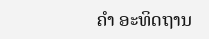ຄຳ ອະທິດຖານ